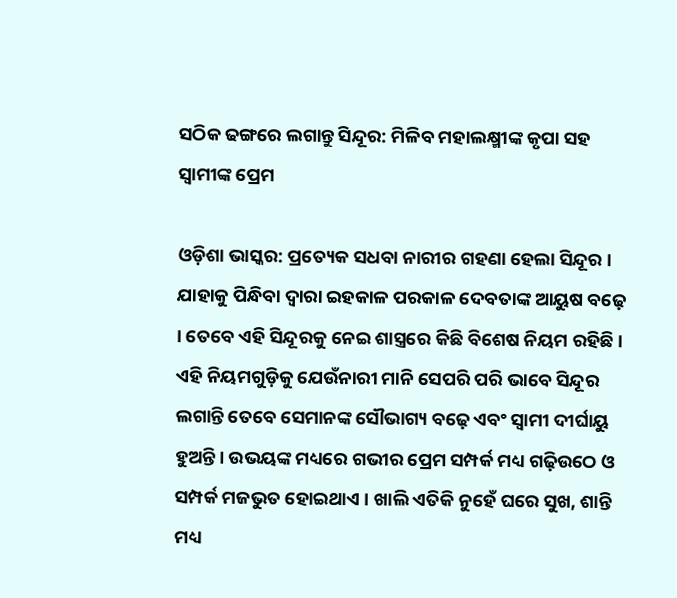ସଠିକ ଢଙ୍ଗରେ ଲଗାନ୍ତୁ ସିନ୍ଦୂର: ମିଳିବ ମହାଲକ୍ଷ୍ମୀଙ୍କ କୃପା ସହ ସ୍ୱାମୀଙ୍କ ପ୍ରେମ

ଓଡ଼ିଶା ଭାସ୍କର: ପ୍ରତ୍ୟେକ ସଧବା ନାରୀର ଗହଣା ହେଲା ସିନ୍ଦୂର । ଯାହାକୁ ପିନ୍ଧିବା ଦ୍ୱାରା ଇହକାଳ ପରକାଳ ଦେବତାଙ୍କ ଆୟୁଷ ବଢ଼େ । ତେବେ ଏହି ସିନ୍ଦୂରକୁ ନେଇ ଶାସ୍ତ୍ରରେ କିଛି ବିଶେଷ ନିୟମ ରହିଛି । ଏହି ନିୟମଗୁଡ଼ିକୁ ଯେଉଁନାରୀ ମାନି ସେପରି ପରି ଭାବେ ସିନ୍ଦୂର ଲଗାନ୍ତି ତେବେ ସେମାନଙ୍କ ସୌଭାଗ୍ୟ ବଢ଼େ ଏବଂ ସ୍ୱାମୀ ଦୀର୍ଘାୟୁ ହୁଅନ୍ତି । ଉଭୟଙ୍କ ମଧ୍ୟରେ ଗଭୀର ପ୍ରେମ ସମ୍ପର୍କ ମଧ୍ୟ ଗଢ଼ିଉଠେ ଓ ସମ୍ପର୍କ ମଜଭୁତ ହୋଇଥାଏ । ଖାଲି ଏତିକି ନୁହେଁ ଘରେ ସୁଖ, ଶାନ୍ତି ମଧ୍ୟ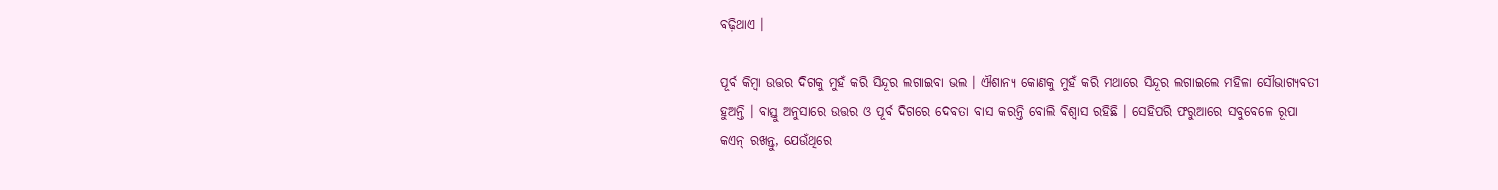ବଢ଼ିଥାଏ ।

ପୂର୍ବ କିମ୍ବା ଉତ୍ତର ଦିଗକୁ ମୁହଁ କରି ସିନ୍ଦୂର ଲଗାଇବା ଭଲ । ଐଶାନ୍ୟ କୋଣକୁ ମୁହଁ କରି ମଥାରେ ସିନ୍ଦୂର ଲଗାଇଲେ ମହିଳା ସୌଭାଗ୍ୟବତୀ ହୁଅନ୍ତି । ବାସ୍ତୁ ଅନୁସାରେ ଉତ୍ତର ଓ ପୂର୍ବ ଦିଗରେ ଦେବତା ବାସ କରନ୍ତି ବୋଲି ବିଶ୍ୱାସ ରହିଛି । ସେହିପରି ଫରୁଆରେ ସବୁବେଳେ ରୂପା କଏନ୍ ରଖନ୍ତୁ, ଯେଉଁଥିରେ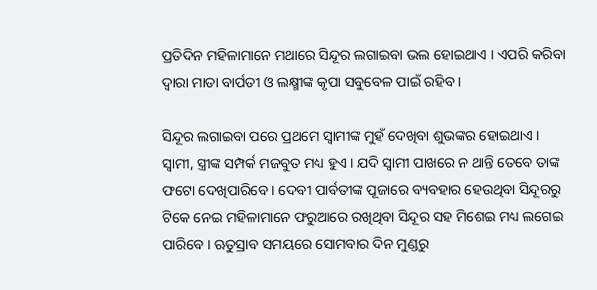ପ୍ରତିଦିନ ମହିଳାମାନେ ମଥାରେ ସିନ୍ଦୂର ଲଗାଇବା ଭଲ ହୋଇଥାଏ । ଏପରି କରିବା ଦ୍ୱାରା ମାତା ବାର୍ପତୀ ଓ ଲକ୍ଷ୍ମୀଙ୍କ କୃପା ସବୁବେଳ ପାଇଁ ରହିବ ।

ସିନ୍ଦୂର ଲଗାଇବା ପରେ ପ୍ରଥମେ ସ୍ୱାମୀଙ୍କ ମୁହଁ ଦେଖିବା ଶୁଭଙ୍କର ହୋଇଥାଏ । ସ୍ୱାମୀ, ସ୍ତ୍ରୀଙ୍କ ସମ୍ପର୍କ ମଜବୁତ ମଧ୍ୟ ହୁଏ । ଯଦି ସ୍ୱାମୀ ପାଖରେ ନ ଥାନ୍ତି ତେବେ ତାଙ୍କ ଫଟୋ ଦେଖିପାରିବେ । ଦେବୀ ପାର୍ବତୀଙ୍କ ପୂଜାରେ ବ୍ୟବହାର ହେଉଥିବା ସିନ୍ଦୂରରୁ ଟିକେ ନେଇ ମହିଳାମାନେ ଫରୁଆରେ ରଖିଥିବା ସିନ୍ଦୂର ସହ ମିଶେଇ ମଧ୍ୟ ଲଗେଇ ପାରିବେ । ଋତୁସ୍ରାବ ସମୟରେ ସୋମବାର ଦିନ ମୁଣ୍ଡରୁ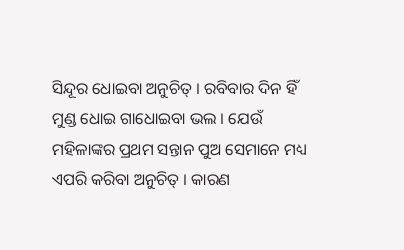ସିନ୍ଦୂର ଧୋଇବା ଅନୁଚିତ୍ । ରବିବାର ଦିନ ହିଁ ମୁଣ୍ଡ ଧୋଇ ଗାଧୋଇବା ଭଲ । ଯେଉଁ ମହିଳାଙ୍କର ପ୍ରଥମ ସନ୍ତାନ ପୁଅ ସେମାନେ ମଧ୍ୟ ଏପରି କରିବା ଅନୁଚିତ୍ । କାରଣ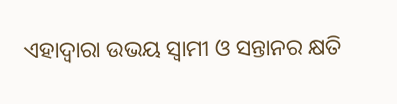ଏହାଦ୍ୱାରା ଉଭୟ ସ୍ୱାମୀ ଓ ସନ୍ତାନର କ୍ଷତି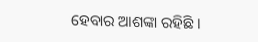ହେବାର ଆଶଙ୍କା ରହିଛି ।